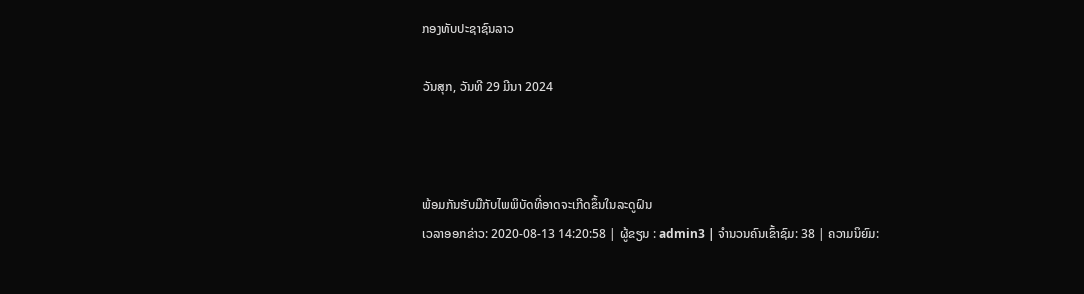ກອງທັບປະຊາຊົນລາວ

ວັນສຸກ, ວັນທີ 29 ມີນາ 2024



ພ້ອມກັນຮັບມືກັບໄພພິບັດທີ່ອາດຈະເກີດຂຶ້ນໃນລະດູຝົນ
ເວລາອອກຂ່າວ: 2020-08-13 14:20:58 | ຜູ້ຂຽນ : admin3 | ຈຳນວນຄົນເຂົ້າຊົມ: 38 | ຄວາມນິຍົມ: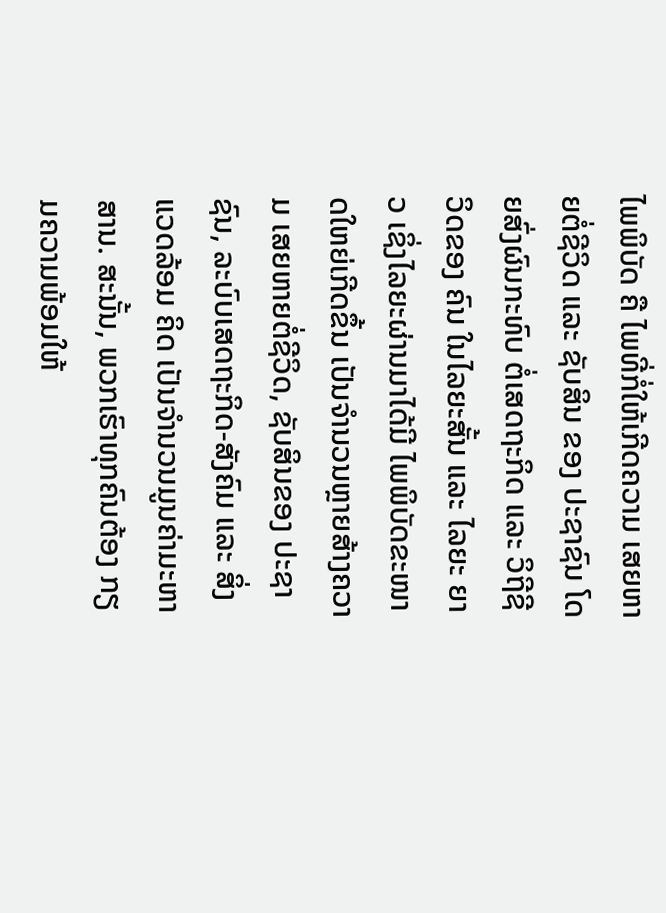ໄພພິບັດ ຄື ໄພທີ່ກໍ່ໃຫ້ເກີດຄວາມ ເສຍຫາຍຕໍ່ຊີວິດ ແລະ ຊັບສິນ ຂອງ ປະຊາຊົນ ໂດຍສົ່ງຜົນກະທົບ ຕໍ່ເສດຖະກິດ ແລະ ວິຖີຊີວິດຂອງ ຄົນ ໃນໄລຍະສັ້ນ ແລະ ໄລຍະ ຍາວ ເຊິ່ງໄລຍະຜ່ານມາໄດ້ມີ ໄພພິບັດຂະໜາດໃຫຍ່ເກີດຂຶ້ນ ເປັນຈໍານວນຫຼາຍສ້າງຄວາມ ເສຍຫາຍຕໍ່ຊີວິດ, ຊັບສິນຂອງ ປະຊາຊົນ, ລະບົບເສດຖະກິດ-ສັງຄົມ ແລະ ສິ່ງແວດລ້ອມ ຄິດ ເປັນຈໍານວນມູນຄ່າມະຫາສານ. ສະນັ້ນ, ພວກເຮົາທຸກຄົນຕ້ອງ ກຽມຄວາມພ້ອມໃຫ້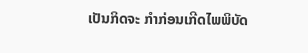ເປັນກິດຈະ ກຳກ່ອນເກີດໄພພິບັດ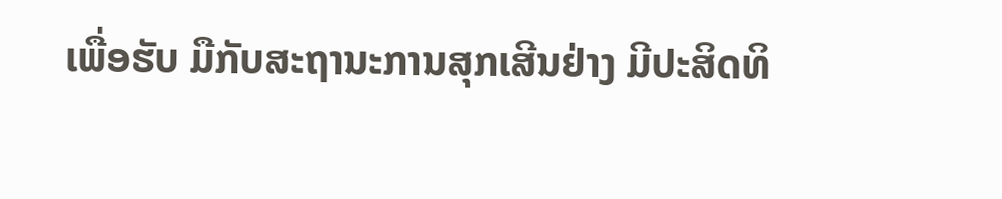ເພື່ອຮັບ ມືກັບສະຖານະການສຸກເສີນຢ່າງ ມີປະສິດທິ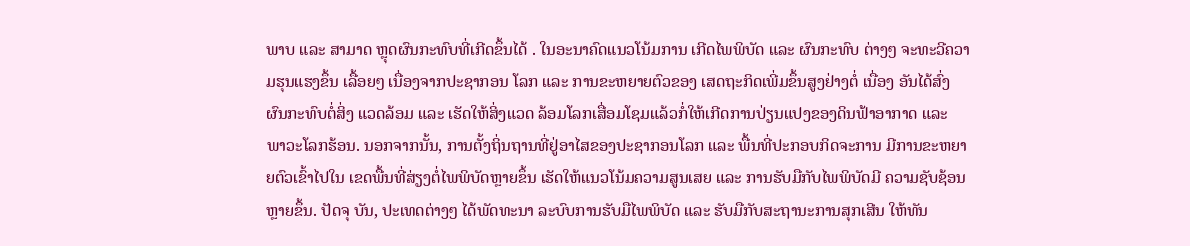ພາບ ແລະ ສາມາດ ຫຼຸດຜົນກະທົບທີ່ເກີດຂຶ້ນໄດ້ . ໃນອະນາຄົດແນວໂນ້ມການ ເກີດໄພພິບັດ ແລະ ຜົນກະທົບ ຕ່າງໆ ຈະທະວີຄວາມຮຸນແຮງຂຶ້ນ ເລື້ອຍໆ ເນື່ອງຈາກປະຊາກອນ ໂລກ ແລະ ການຂະຫຍາຍຕົວຂອງ ເສດຖະກິດເພີ່ມຂຶ້ນສູງຢ່າງຕໍ່ ເນື່ອງ ອັນໄດ້ສົ່ງຜົນກະທົບຕໍ່ສິ່ງ ແວດລ້ອມ ແລະ ເຮັດໃຫ້ສິ່ງແວດ ລ້ອມໂລກເສື່ອມໂຊມແລ້ວກໍ່ໃຫ້ເກີດການປ່ຽນແປງຂອງດິນຟ້າອາກາດ ແລະ ພາວະໂລກຮ້ອນ. ນອກຈາກນັ້ນ, ການຕັ້ງຖິ່ນຖານທີ່ຢູ່ອາໄສຂອງປະຊາກອນໂລກ ແລະ ພື້ນທີ່ປະກອບກິດຈະການ ມີການຂະຫຍາຍຕົວເຂົ້າໄປໃນ ເຂດພື້ນທີ່ສ່ຽງຕໍ່ໄພພິບັດຫຼາຍຂຶ້ນ ເຮັດໃຫ້ແນວໂນ້ມຄວາມສູນເສຍ ແລະ ການຮັບມືກັບໄພພິບັດມີ ຄວາມຊັບຊ້ອນຫຼາຍຂຶ້ນ. ປັດຈຸ ບັນ, ປະເທດຕ່າງໆ ໄດ້ພັດທະນາ ລະບົບການຮັບມືໄພພິບັດ ແລະ ຮັບມືກັບສະຖານະການສຸກເສີນ ໃຫ້ທັນ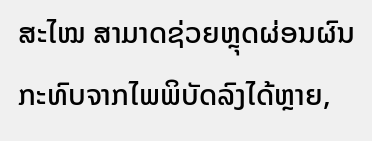ສະໄໝ ສາມາດຊ່ວຍຫຼຸດຜ່ອນຜົນກະທົບຈາກໄພພິບັດລົງໄດ້ຫຼາຍ,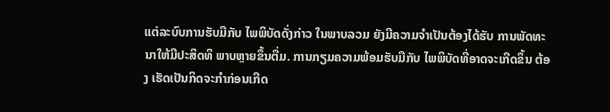ແຕ່ລະບົບການຮັບມືກັບ ໄພພິບັດດັ່ງກ່າວ ໃນພາບລວມ ຍັງມີຄວາມຈໍາເປັນຕ້ອງໄດ້ຮັບ ການພັດທະນາໃຫ້ມີປະສິດທິ ພາບຫຼາຍຂຶ້ນຕື່ມ. ການກຽມຄວາມພ້ອມຮັບມືກັບ ໄພພິບັດທີ່ອາດຈະເກີດຂຶ້ນ ຕ້ອງ ເຮັດເປັນກິດຈະກໍາກ່ອນເກີດ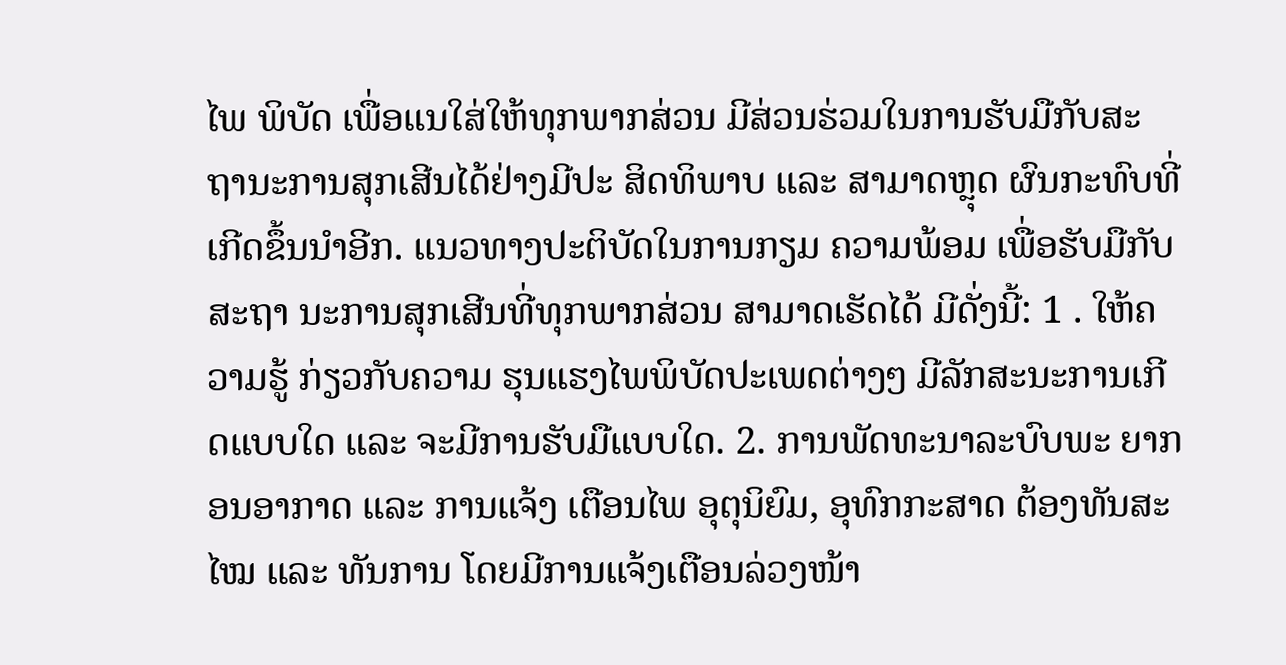ໄພ ພິບັດ ເພື່ອແນໃສ່ໃຫ້ທຸກພາກສ່ວນ ມີສ່ວນຮ່ວມໃນການຮັບມືກັບສະ ຖານະການສຸກເສີນໄດ້ຢ່າງມີປະ ສິດທິພາບ ແລະ ສາມາດຫຼຸດ ຜົນກະທົບທີ່ເກີດຂຶ້ນນໍາອີກ. ແນວທາງປະຕິບັດໃນການກຽມ ຄວາມພ້ອມ ເພື່ອຮັບມືກັບສະຖາ ນະການສຸກເສີນທີ່ທຸກພາກສ່ວນ ສາມາດເຮັດໄດ້ ມີດັ່ງນີ້: 1 . ໃຫ້ຄວາມຮູ້ ກ່ຽວກັບຄວາມ ຮຸນແຮງໄພພິບັດປະເພດຕ່າງໆ ມີລັກສະນະການເກີດແບບໃດ ແລະ ຈະມີການຮັບມືແບບໃດ. 2. ການພັດທະນາລະບົບພະ ຍາກອນອາກາດ ແລະ ການແຈ້ງ ເຕືອນໄພ ອຸຕຸນິຍົມ, ອຸທົກກະສາດ ຕ້ອງທັນສະໄໝ ແລະ ທັນການ ໂດຍມີການແຈ້ງເຕືອນລ່ວງໜ້າ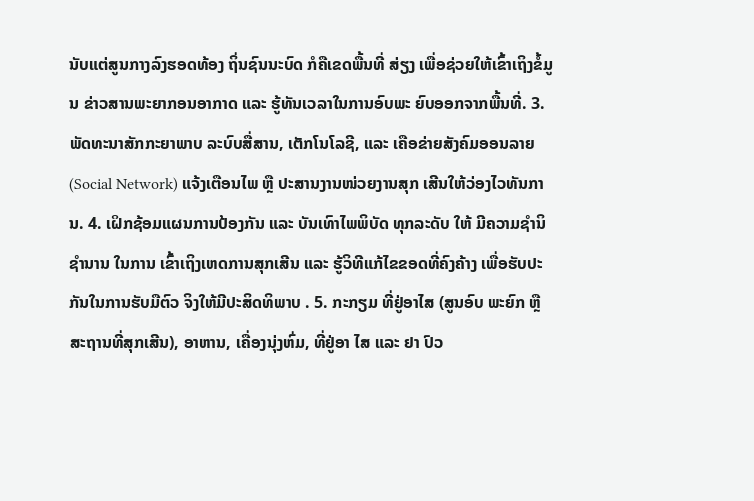ນັບແຕ່ສູນກາງລົງຮອດທ້ອງ ຖິ່ນຊົນນະບົດ ກໍຄືເຂດພື້ນທີ່ ສ່ຽງ ເພື່ອຊ່ວຍໃຫ້ເຂົ້າເຖິງຂໍ້ມູນ ຂ່າວສານພະຍາກອນອາກາດ ແລະ ຮູ້ທັນເວລາໃນການອົບພະ ຍົບອອກຈາກພື້ນທີ່. 3. ພັດທະນາສັກກະຍາພາບ ລະບົບສື່ສານ, ເຕັກໂນໂລຊີ, ແລະ ເຄືອຂ່າຍສັງຄົມອອນລາຍ (Social Network) ແຈ້ງເຕືອນໄພ ຫຼື ປະສານງານໜ່ວຍງານສຸກ ເສີນໃຫ້ວ່ອງໄວທັນການ. 4. ເຝິກຊ້ອມແຜນການປ້ອງກັນ ແລະ ບັນເທົາໄພພິບັດ ທຸກລະດັບ ໃຫ້ ມີຄວາມຊໍານິຊໍານານ ໃນການ ເຂົ້າເຖິງເຫດການສຸກເສີນ ແລະ ຮູ້ວິທີແກ້ໄຂຂອດທີ່ຄົງຄ້າງ ເພື່ອຮັບປະກັນໃນການຮັບມືຕົວ ຈິງໃຫ້ມີປະສິດທິພາບ . 5. ກະກຽມ ທີ່ຢູ່ອາໄສ (ສູນອົບ ພະຍົກ ຫືຼ ສະຖານທີ່ສຸກເສີນ), ອາຫານ, ເຄື່ອງນຸ່ງຫົ່ມ, ທີ່ຢູ່ອາ ໄສ ແລະ ຢາ ປົວ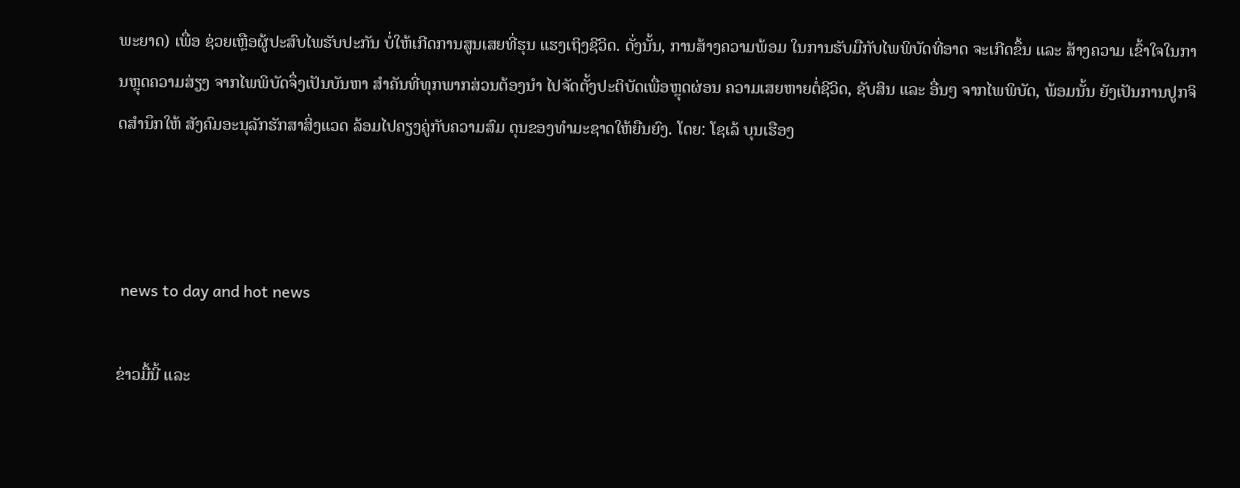ພະຍາດ) ເພື່ອ ຊ່ວຍເຫຼືອຜູ້ປະສົບໄພຮັບປະກັນ ບໍ່ໃຫ້ເກີດການສູນເສຍທີ່ຮຸນ ແຮງເຖິງຊີວິດ. ດັ່ງນັ້ນ, ການສ້າງຄວາມພ້ອມ ໃນການຮັບມືກັບໄພພິບັດທີ່ອາດ ຈະເກີດຂຶ້ນ ແລະ ສ້າງຄວາມ ເຂົ້າໃຈໃນການຫຼຸດຄວາມສ່ຽງ ຈາກໄພພິບັດຈຶ່ງເປັນບັນຫາ ສຳຄັນທີ່ທຸກພາກສ່ວນຕ້ອງນຳ ໄປຈັດຕັ້ງປະຕິບັດເພື່ອຫຼຸດຜ່ອນ ຄວາມເສຍຫາຍຕໍ່ຊີວິດ, ຊັບສິນ ແລະ ອື່ນໆ ຈາກໄພພິບັດ, ພ້ອມນັ້ນ ຍັງເປັນການປູກຈິດສໍານຶກໃຫ້ ສັງຄົມອະນຸລັກຮັກສາສິ່ງແວດ ລ້ອມໄປຄຽງຄູ່ກັບຄວາມສົມ ດຸນຂອງທຳມະຊາດໃຫ້ຍືນຍົງ. ໂດຍ: ໂຊເລ້ ບຸນເຮືອງ



 news to day and hot news

ຂ່າວມື້ນີ້ ແລະ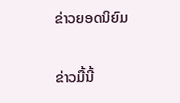ຂ່າວຍອດນິຍົມ

ຂ່າວມື້ນີ້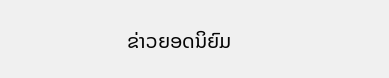ຂ່າວຍອດນິຍົມ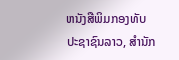ຫນັງສືພິມກອງທັບປະຊາຊົນລາວ, ສຳນັກ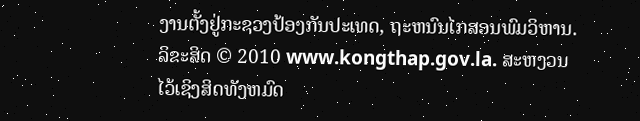ງານຕັ້ງຢູ່ກະຊວງປ້ອງກັນປະເທດ, ຖະຫນົນໄກສອນພົມວິຫານ.
ລິຂະສິດ © 2010 www.kongthap.gov.la. ສະຫງວນໄວ້ເຊິງສິດທັງຫມົດ